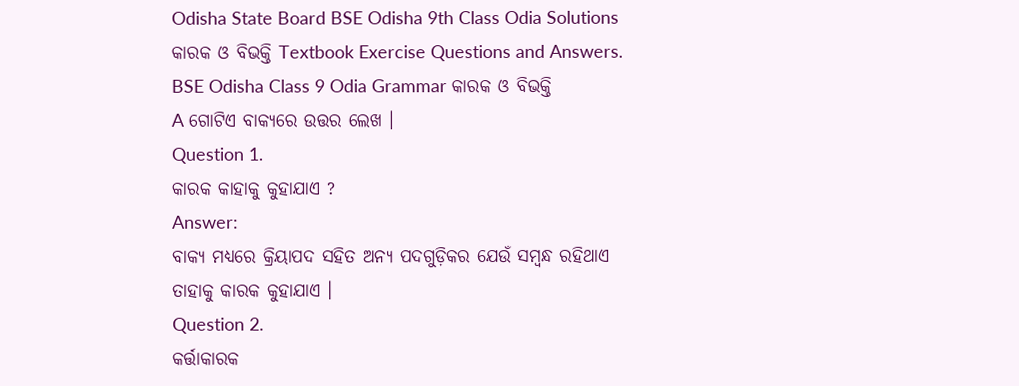Odisha State Board BSE Odisha 9th Class Odia Solutions କାରକ ଓ ବିଭକ୍ତି Textbook Exercise Questions and Answers.
BSE Odisha Class 9 Odia Grammar କାରକ ଓ ବିଭକ୍ତି
A ଗୋଟିଏ ବାକ୍ୟରେ ଉତ୍ତର ଲେଖ ।
Question 1.
କାରକ କାହାକୁ କୁହାଯାଏ ?
Answer:
ବାକ୍ୟ ମଧ୍ଯରେ କ୍ରିୟାପଦ ସହିତ ଅନ୍ୟ ପଦଗୁଡ଼ିକର ଯେଉଁ ସମ୍ବନ୍ଧ ରହିଥାଏ ତାହାକୁ କାରକ କୁହାଯାଏ ।
Question 2.
କର୍ତ୍ତାକାରକ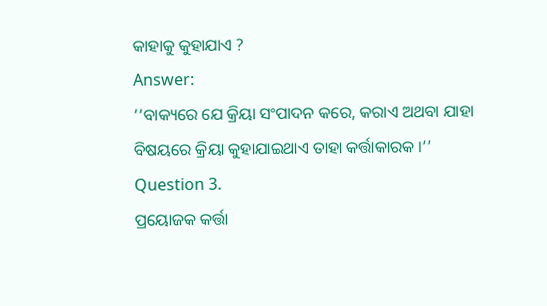କାହାକୁ କୁହାଯାଏ ?
Answer:
‘‘ବାକ୍ୟରେ ଯେ କ୍ରିୟା ସଂପାଦନ କରେ, କରାଏ ଅଥବା ଯାହା ବିଷୟରେ କ୍ରିୟା କୁହାଯାଇଥାଏ ତାହା କର୍ତ୍ତାକାରକ ।’’
Question 3.
ପ୍ରୟୋଜକ କର୍ତ୍ତା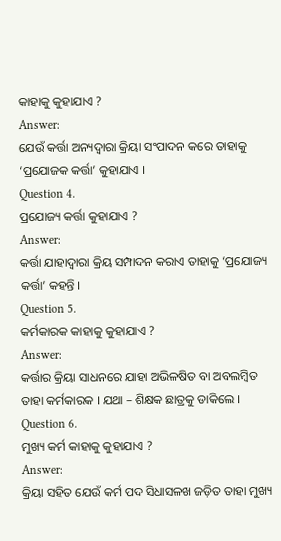କାହାକୁ କୁହାଯାଏ ?
Answer:
ଯେଉଁ କର୍ତ୍ତା ଅନ୍ୟଦ୍ୱାରା କ୍ରିୟା ସଂପାଦନ କରେ ତାହାକୁ ‘ପ୍ରଯୋଜକ କର୍ତ୍ତା’ କୁହାଯାଏ ।
Question 4.
ପ୍ରଯୋଜ୍ୟ କର୍ତ୍ତା କୁହାଯାଏ ?
Answer:
କର୍ତ୍ତା ଯାହାଦ୍ୱାରା କ୍ରିୟ ସମ୍ପାଦନ କରାଏ ତାହାକୁ ‘ପ୍ରଯୋଜ୍ୟ କର୍ତ୍ତା’ କହନ୍ତି ।
Question 5.
କର୍ମକାରକ କାହାକୁ କୁହାଯାଏ ?
Answer:
କର୍ତ୍ତାର କ୍ରିୟା ସାଧନରେ ଯାହା ଅଭିଳଷିତ ବା ଅବଲମ୍ବିତ ତାହା କର୍ମକାରକ । ଯଥା – ଶିକ୍ଷକ ଛାତ୍ରକୁ ଡାକିଲେ ।
Question 6.
ମୁଖ୍ୟ କର୍ମ କାହାକୁ କୁହାଯାଏ ?
Answer:
କ୍ରିୟା ସହିତ ଯେଉଁ କର୍ମ ପଦ ସିଧାସଳଖ ଜଡ଼ିତ ତାହା ମୁଖ୍ୟ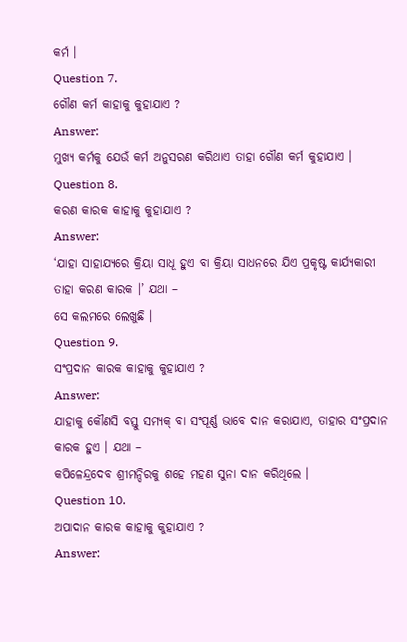କର୍ମ ।
Question 7.
ଗୌଣ କର୍ମ କାହାକୁ କୁହାଯାଏ ?
Answer:
ମୁଖ୍ୟ କର୍ମକୁ ଯେଉଁ କର୍ମ ଅନୁସରଣ କରିଥାଏ ତାହା ଗୌଣ କର୍ମ କୁହାଯାଏ ।
Question 8.
କରଣ କାରକ କାହାକୁ କୁହାଯାଏ ?
Answer:
‘ଯାହା ସାହାଯ୍ୟରେ କ୍ରିୟା ସାଧୂ ହୁଏ ବା କ୍ରିୟା ସାଧନରେ ଯିଏ ପ୍ରକୃଷ୍ଟ କାର୍ଯ୍ୟକାରୀ ତାହା କରଣ କାରକ ।’ ଯଥା –
ସେ କଲମରେ ଲେଖୁଛି ।
Question 9.
ସଂପ୍ରଦାନ କାରକ କାହାକୁ କୁହାଯାଏ ?
Answer:
ଯାହାକୁ କୌଣସି ବସ୍ତୁ ସମ୍ୟକ୍ ବା ସଂପୂର୍ଣ୍ଣ ଭାବେ ଦାନ କରାଯାଏ, ତାହାର ସଂପ୍ରଦାନ କାରକ ହୁଏ । ଯଥା –
କପିଳେନ୍ଦ୍ରଦେବ ଶ୍ରୀମନ୍ଦିରକୁ ଶହେ ମହଣ ସୁନା ଦାନ କରିଥିଲେ ।
Question 10.
ଅପାଦାନ କାରକ କାହାକୁ କୁହାଯାଏ ?
Answer: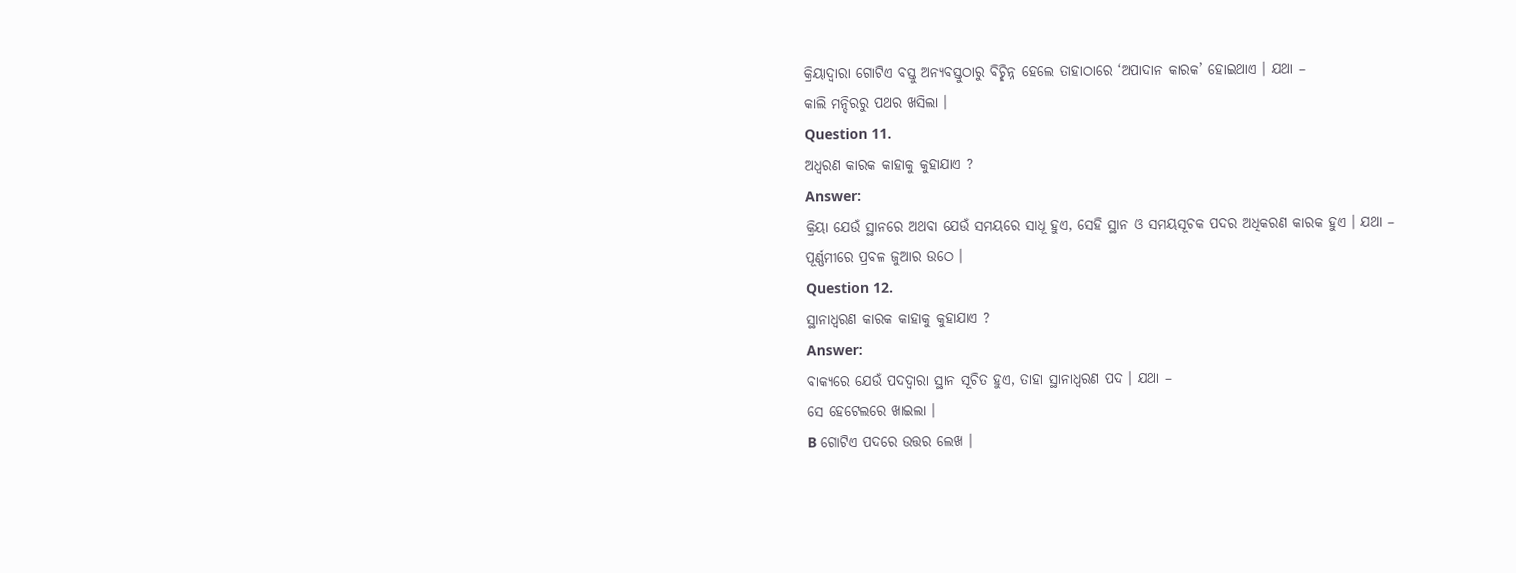କ୍ରିୟାଦ୍ଵାରା ଗୋଟିଏ ବସ୍ତୁ ଅନ୍ୟବସ୍ତୁଠାରୁ ବିଚ୍ଛିନ୍ନ ହେଲେ ତାହାଠାରେ ‘ଅପାଦାନ କାରକ’ ହୋଇଥାଏ । ଯଥା –
କାଲି ମନ୍ଦିରରୁ ପଥର ଖସିଲା ।
Question 11.
ଅଧ୍ଵରଣ କାରକ କାହାକୁ କୁହାଯାଏ ?
Answer:
କ୍ରିୟା ଯେଉଁ ସ୍ଥାନରେ ଅଥବା ଯେଉଁ ସମୟରେ ସାଧୂ ହୁଏ, ସେହି ସ୍ଥାନ ଓ ସମୟସୂଚକ ପଦର ଅଧିକରଣ କାରକ ହୁଏ । ଯଥା –
ପୂର୍ଣ୍ଣମୀରେ ପ୍ରବଳ ଜୁଆର ଉଠେ ।
Question 12.
ସ୍ଥାନାଧ୍ଵରଣ କାରକ କାହାକୁ କୁହାଯାଏ ?
Answer:
ବାକ୍ୟରେ ଯେଉଁ ପଦଦ୍ୱାରା ସ୍ଥାନ ସୂଚିତ ହୁଏ, ତାହା ସ୍ଥାନାଧ୍ଵରଣ ପଦ । ଯଥା –
ସେ ହେଟେଲରେ ଖାଇଲା ।
B ଗୋଟିଏ ପଦରେ ଉତ୍ତର ଲେଖ ।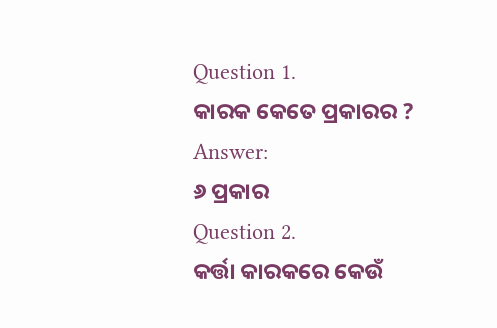Question 1.
କାରକ କେତେ ପ୍ରକାରର ?
Answer:
୬ ପ୍ରକାର
Question 2.
କର୍ତ୍ତା କାରକରେ କେଉଁ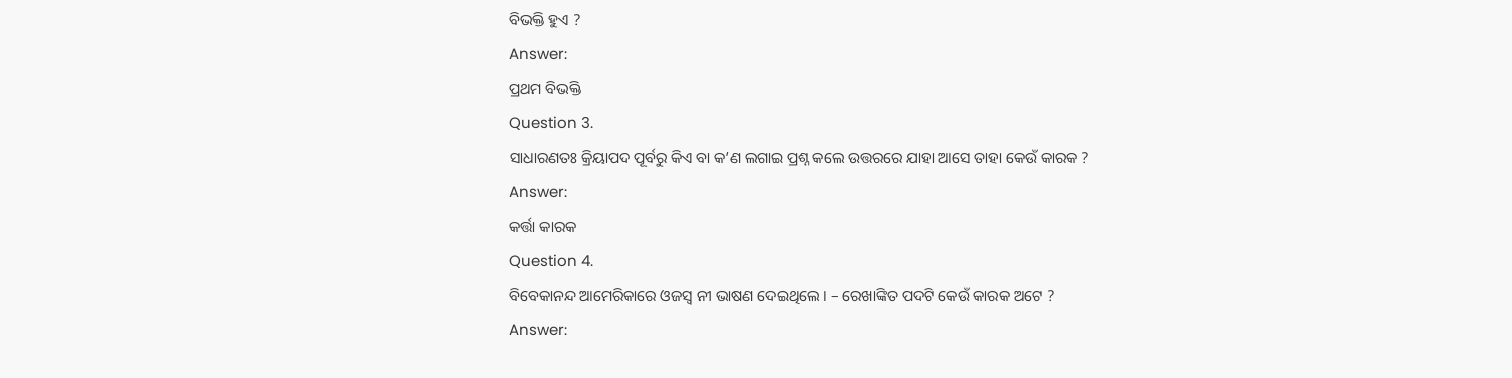ବିଭକ୍ତି ହୁଏ ?
Answer:
ପ୍ରଥମ ବିଭକ୍ତି
Question 3.
ସାଧାରଣତଃ କ୍ରିୟାପଦ ପୂର୍ବରୁ କିଏ ବା କ’ଣ ଲଗାଇ ପ୍ରଶ୍ନ କଲେ ଉତ୍ତରରେ ଯାହା ଆସେ ତାହା କେଉଁ କାରକ ?
Answer:
କର୍ତ୍ତା କାରକ
Question 4.
ବିବେକାନନ୍ଦ ଆମେରିକାରେ ଓଜସ୍ୱ ନୀ ଭାଷଣ ଦେଇଥିଲେ । – ରେଖାଙ୍କିତ ପଦଟି କେଉଁ କାରକ ଅଟେ ?
Answer: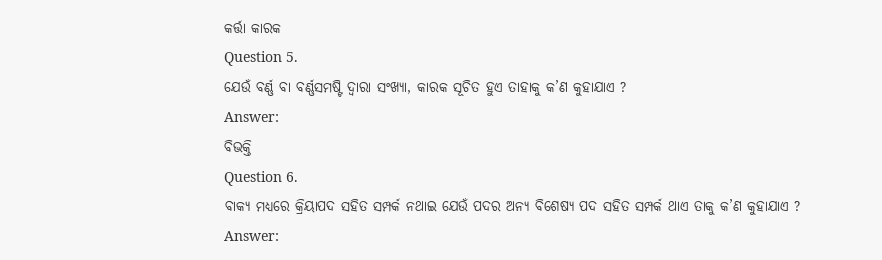କର୍ତ୍ତା କାରକ
Question 5.
ଯେଉଁ ବର୍ଣ୍ଣ ବା ବର୍ଣ୍ଣସମଷ୍ଟି ଦ୍ୱାରା ସଂଖ୍ୟା, କାରକ ସୂଚିତ ହୁଏ ତାହାକୁ କ’ଣ କୁହାଯାଏ ?
Answer:
ବିଭକ୍ତି
Question 6.
ବାକ୍ୟ ମଧ୍ଯରେ କ୍ରିୟାପଦ ସହିତ ସମ୍ପର୍କ ନଥାଇ ଯେଉଁ ପଦର ଅନ୍ୟ ବିଶେଷ୍ୟ ପଦ ସହିତ ସମ୍ପର୍କ ଥାଏ ତାକୁ କ’ଣ କୁହାଯାଏ ?
Answer: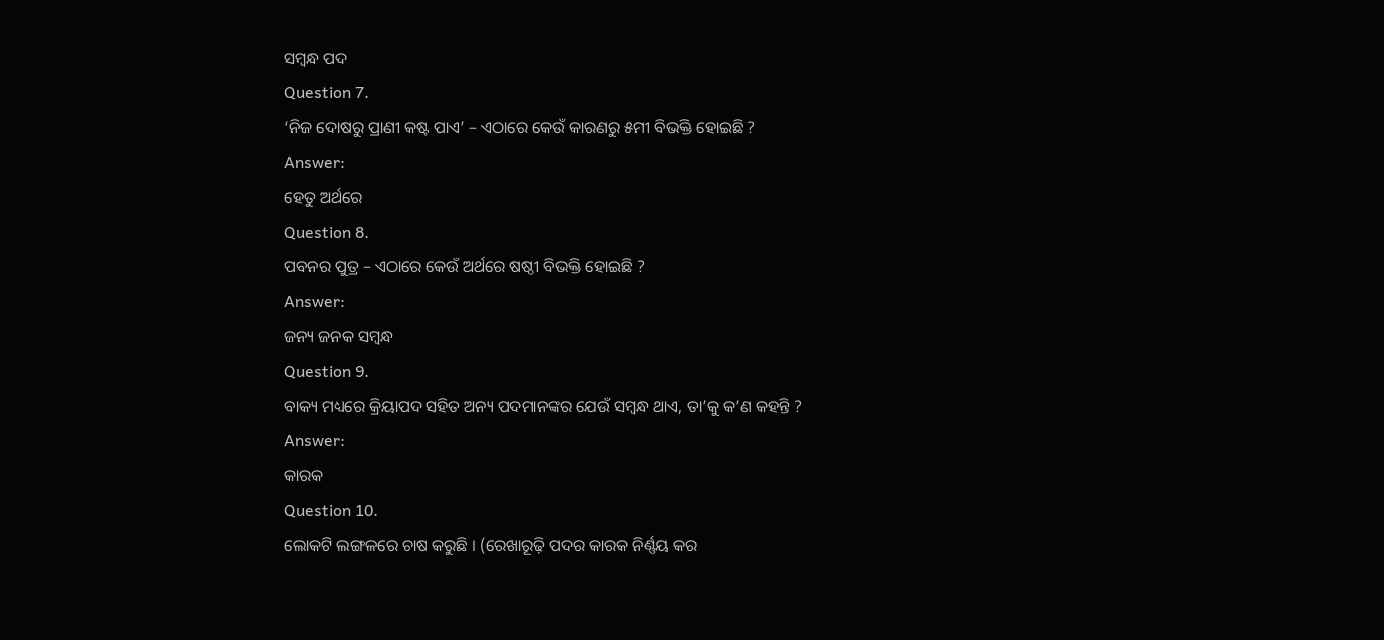ସମ୍ୱନ୍ଧ ପଦ
Question 7.
‘ନିଜ ଦୋଷରୁ ପ୍ରାଣୀ କଷ୍ଟ ପାଏ’ – ଏଠାରେ କେଉଁ କାରଣରୁ ୫ମୀ ବିଭକ୍ତି ହୋଇଛି ?
Answer:
ହେତୁ ଅର୍ଥରେ
Question 8.
ପବନର ପୁତ୍ର – ଏଠାରେ କେଉଁ ଅର୍ଥରେ ଷଷ୍ଠୀ ବିଭକ୍ତି ହୋଇଛି ?
Answer:
ଜନ୍ୟ ଜନକ ସମ୍ବନ୍ଧ
Question 9.
ବାକ୍ୟ ମଧ୍ୟରେ କ୍ରିୟାପଦ ସହିତ ଅନ୍ୟ ପଦମାନଙ୍କର ଯେଉଁ ସମ୍ବନ୍ଧ ଥାଏ, ତା’କୁ କ’ଣ କହନ୍ତି ?
Answer:
କାରକ
Question 10.
ଲୋକଟି ଲଙ୍ଗଳରେ ଚାଷ କରୁଛି । (ରେଖାରୂଢ଼ି ପଦର କାରକ ନିର୍ଣ୍ଣୟ କର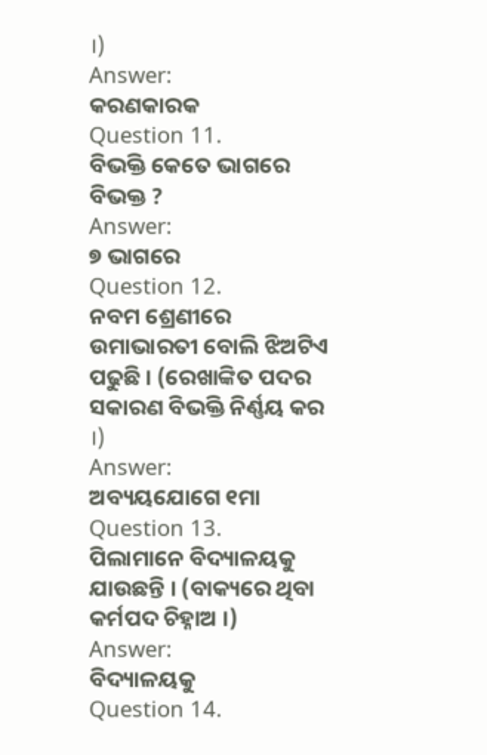।)
Answer:
କରଣକାରକ
Question 11.
ବିଭକ୍ତି କେତେ ଭାଗରେ ବିଭକ୍ତ ?
Answer:
୭ ଭାଗରେ
Question 12.
ନବମ ଶ୍ରେଣୀରେ ଉମାଭାରତୀ ବୋଲି ଝିଅଟିଏ ପଢୁଛି । (ରେଖାଙ୍କିତ ପଦର ସକାରଣ ବିଭକ୍ତି ନିର୍ଣ୍ଣୟ କର ।)
Answer:
ଅବ୍ୟୟଯୋଗେ ୧ମା
Question 13.
ପିଲାମାନେ ବିଦ୍ୟାଳୟକୁ ଯାଉଛନ୍ତି । (ବାକ୍ୟରେ ଥିବା କର୍ମପଦ ଚିହ୍ନାଅ ।)
Answer:
ବିଦ୍ୟାଳୟକୁ
Question 14.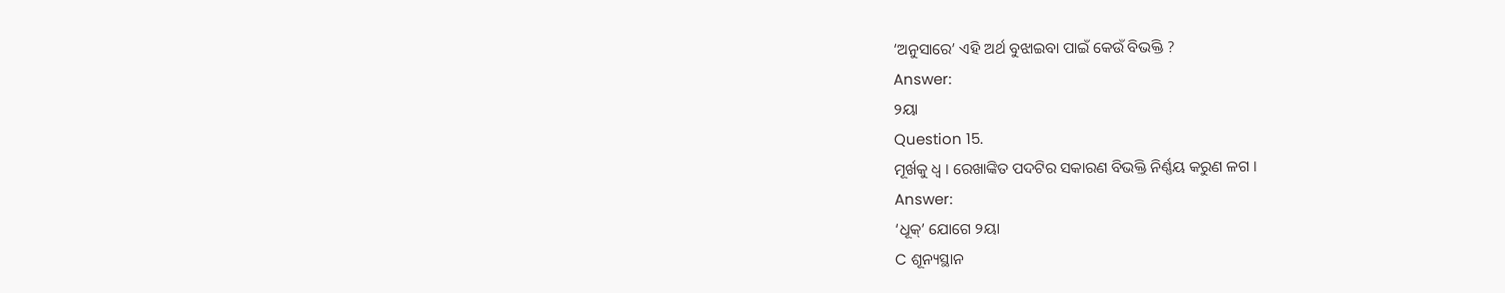‘ଅନୁସାରେ’ ଏହି ଅର୍ଥ ବୁଝାଇବା ପାଇଁ କେଉଁ ବିଭକ୍ତି ?
Answer:
୨ୟା
Question 15.
ମୂର୍ଖକୁ ଧ୍ଵ । ରେଖାଙ୍କିତ ପଦଟିର ସକାରଣ ବିଭକ୍ତି ନିର୍ଣ୍ଣୟ କରୁଣ ଳଗ ।
Answer:
‘ଧୂକ୍’ ଯୋଗେ ୨ୟା
C ଶୂନ୍ୟସ୍ଥାନ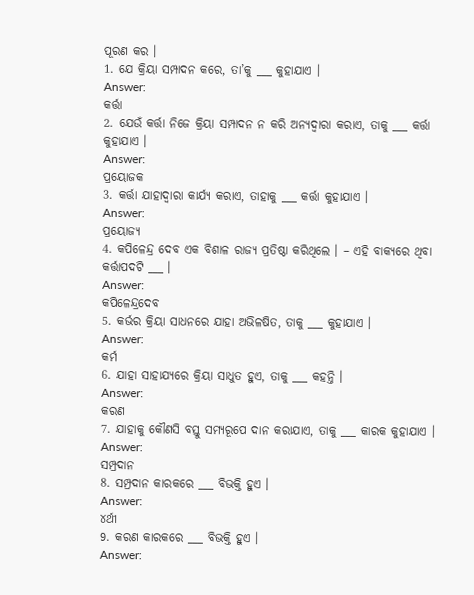ପୂରଣ କର ।
1. ଯେ କ୍ରିୟା ସମ୍ପାଦନ କରେ, ତା’କୁ ___ କୁହାଯାଏ ।
Answer:
କର୍ତ୍ତା
2. ଯେଉଁ କର୍ତ୍ତା ନିଜେ କ୍ରିୟା ସମ୍ପାଦନ ନ କରି ଅନ୍ୟଦ୍ୱାରା କରାଏ, ତାକୁ ___ କର୍ତ୍ତା କୁହାଯାଏ ।
Answer:
ପ୍ରୟୋଜକ
3. କର୍ତ୍ତା ଯାହାଦ୍ଵାରା କାର୍ଯ୍ୟ କରାଏ, ତାହାକୁ ___ କର୍ତ୍ତା କୁହାଯାଏ ।
Answer:
ପ୍ରୟୋଜ୍ୟ
4. କପିଳେନ୍ଦ୍ର ଦେବ ଏକ ବିଶାଳ ରାଜ୍ୟ ପ୍ରତିଷ୍ଠା କରିଥିଲେ । – ଏହି ବାକ୍ୟରେ ଥିବା କର୍ତ୍ତାପଦଟି ___ ।
Answer:
କପିଳେନ୍ଦ୍ରଦେବ
5. କର୍ଭର କ୍ରିୟା ସାଧନରେ ଯାହା ଅଭିଳଷିତ, ତାକୁ ___ କୁହାଯାଏ ।
Answer:
କର୍ମ
6. ଯାହା ସାହାଯ୍ୟରେ କ୍ରିୟା ସାଧୁତ ହୁଏ, ତାକୁ ___ କହନ୍ତି ।
Answer:
କରଣ
7. ଯାହାକୁ କୌଣସି ବସ୍ତୁ ସମ୍ୟରୂପେ ଦାନ କରାଯାଏ, ତାକୁ ___ କାରକ କୁହାଯାଏ ।
Answer:
ସମ୍ପ୍ରଦାନ
8. ସମ୍ପ୍ରଦାନ କାରକରେ ___ ବିଭକ୍ତି ହୁଏ ।
Answer:
୪ର୍ଥୀ
9. କରଣ କାରକରେ ___ ବିଭକ୍ତି ହୁଏ ।
Answer: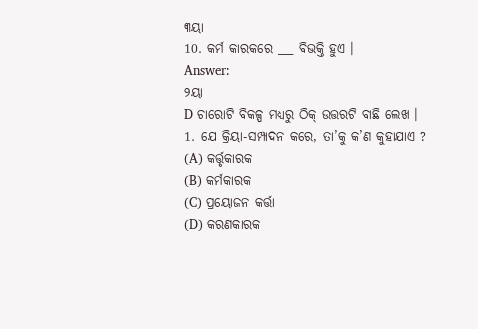୩ୟା
10. କର୍ମ କାରକରେ ___ ବିଭକ୍ତି ହୁଏ ।
Answer:
୨ୟା
D ଚାରୋଟି ବିକଳ୍ପ ମଧ୍ୟରୁ ଠିକ୍ ଉତ୍ତରଟି ବାଛି ଲେଖ ।
1. ଯେ କ୍ରିୟା-ସମ୍ପାଦନ କରେ, ତା’କୁ କ’ଣ କୁହାଯାଏ ?
(A) କର୍ତ୍ତୃକାରକ
(B) କର୍ମକାରକ
(C) ପ୍ରୟୋଜନ କର୍ତ୍ତା
(D) କରଣକାରକ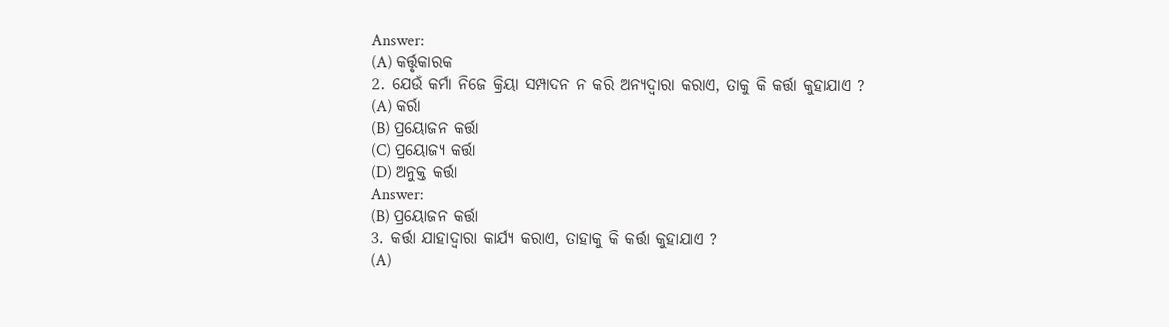Answer:
(A) କର୍ତ୍ତୃକାରକ
2. ଯେଉଁ କର୍ମା ନିଜେ କ୍ରିୟା ସମ୍ପାଦନ ନ କରି ଅନ୍ୟଦ୍ୱାରା କରାଏ, ତାକୁ କି କର୍ତ୍ତା କୁହାଯାଏ ?
(A) କର୍ରା
(B) ପ୍ରୟୋଜନ କର୍ତ୍ତା
(C) ପ୍ରୟୋଜ୍ୟ କର୍ତ୍ତା
(D) ଅନୁକ୍ତ କର୍ତ୍ତା
Answer:
(B) ପ୍ରୟୋଜନ କର୍ତ୍ତା
3. କର୍ତ୍ତା ଯାହାଦ୍ଵାରା କାର୍ଯ୍ୟ କରାଏ, ତାହାକୁ କି କର୍ତ୍ତା କୁହାଯାଏ ?
(A)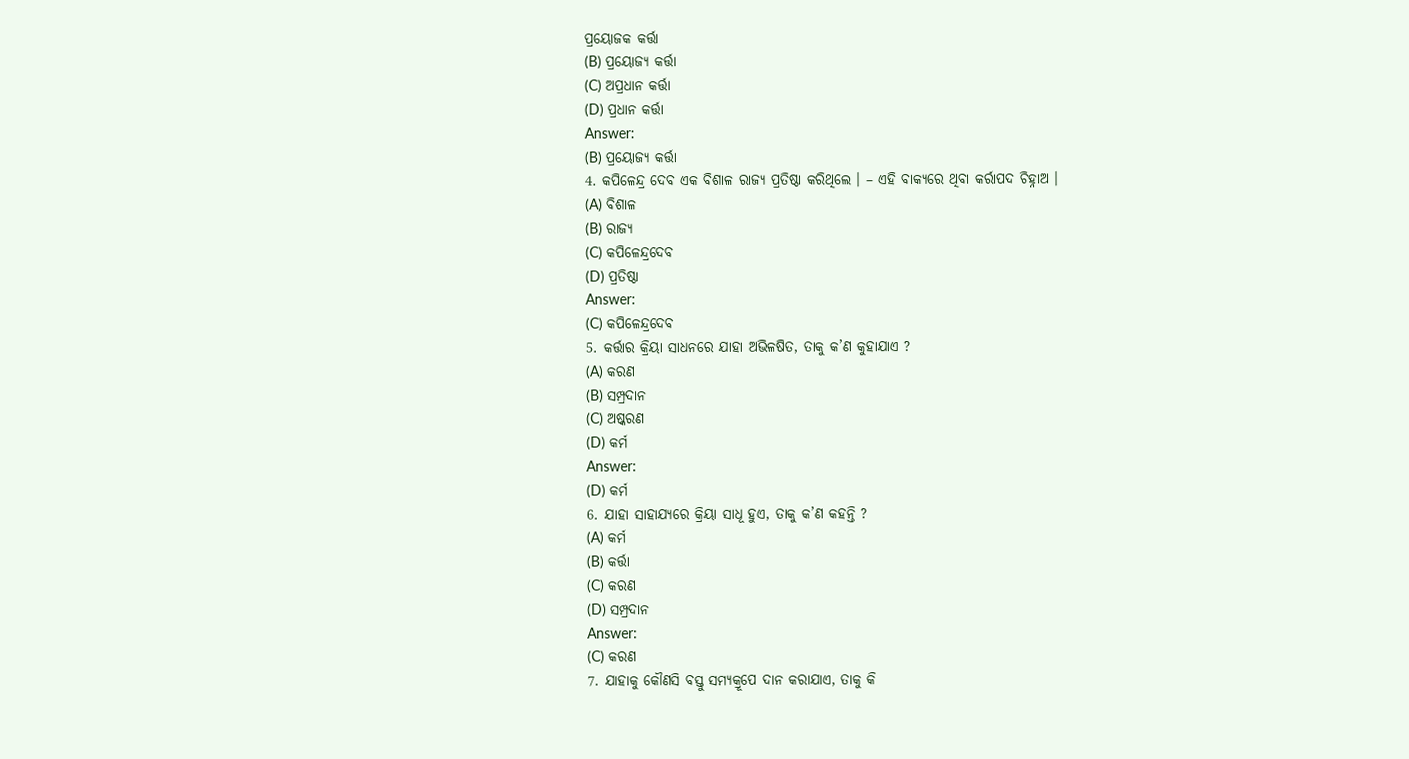ପ୍ରୟୋଜକ କର୍ତ୍ତା
(B) ପ୍ରୟୋଜ୍ୟ କର୍ତ୍ତା
(C) ଅପ୍ରଧାନ କର୍ତ୍ତା
(D) ପ୍ରଧାନ କର୍ତ୍ତା
Answer:
(B) ପ୍ରୟୋଜ୍ୟ କର୍ତ୍ତା
4. କପିଳେନ୍ଦ୍ର ଦେବ ଏକ ବିଶାଳ ରାଜ୍ୟ ପ୍ରତିଷ୍ଠା କରିଥିଲେ । – ଏହି ବାକ୍ୟରେ ଥିବା କର୍ରାପଦ ଚିହ୍ନାଅ ।
(A) ବିଶାଳ
(B) ରାଜ୍ୟ
(C) କପିଳେନ୍ଦ୍ରଦେବ
(D) ପ୍ରତିଷ୍ଠା
Answer:
(C) କପିଳେନ୍ଦ୍ରଦେବ
5. କର୍ତ୍ତାର କ୍ରିୟା ସାଧନରେ ଯାହା ଅଭିଳଷିତ, ତାକୁ କ’ଣ କୁହାଯାଏ ?
(A) କରଣ
(B) ସମ୍ପ୍ରଦାନ
(C) ଅଷ୍କରଣ
(D) କର୍ମ
Answer:
(D) କର୍ମ
6. ଯାହା ସାହାଯ୍ୟରେ କ୍ରିୟା ସାଧୂ ହୁଏ, ତାକୁ କ’ଣ କହନ୍ତି ?
(A) କର୍ମ
(B) କର୍ତ୍ତା
(C) କରଣ
(D) ସମ୍ପ୍ରଦାନ
Answer:
(C) କରଣ
7. ଯାହାକୁ କୌଣସି ବସ୍ତୁ ସମ୍ୟକ୍ରୂପେ ଦାନ କରାଯାଏ, ତାକୁ କି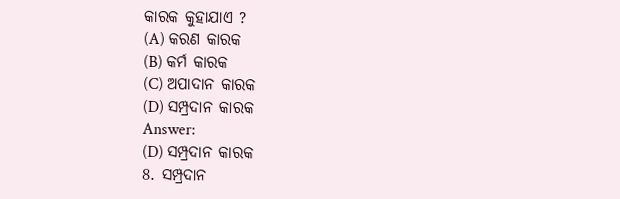କାରକ କୁହାଯାଏ ?
(A) କରଣ କାରକ
(B) କର୍ମ କାରକ
(C) ଅପାଦାନ କାରକ
(D) ସମ୍ପ୍ରଦାନ କାରକ
Answer:
(D) ସମ୍ପ୍ରଦାନ କାରକ
8. ସମ୍ପ୍ରଦାନ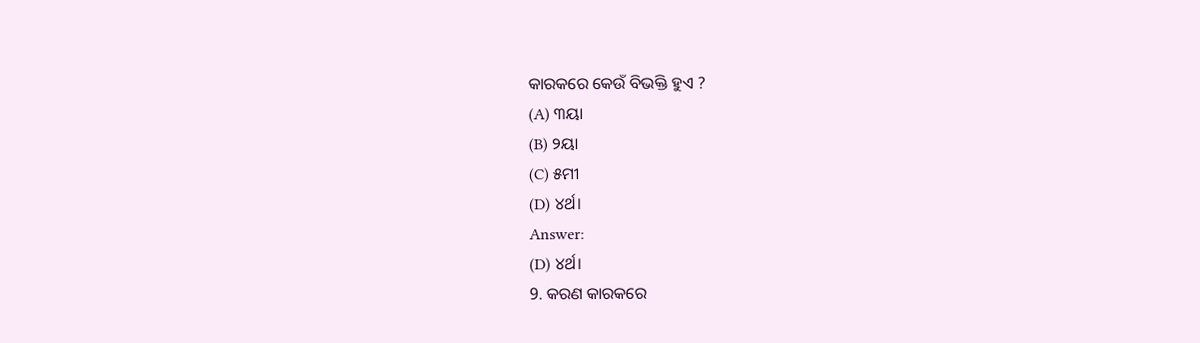କାରକରେ କେଉଁ ବିଭକ୍ତି ହୁଏ ?
(A) ୩ୟା
(B) ୨ୟା
(C) ୫ମୀ
(D) ୪ର୍ଥ।
Answer:
(D) ୪ର୍ଥ।
9. କରଣ କାରକରେ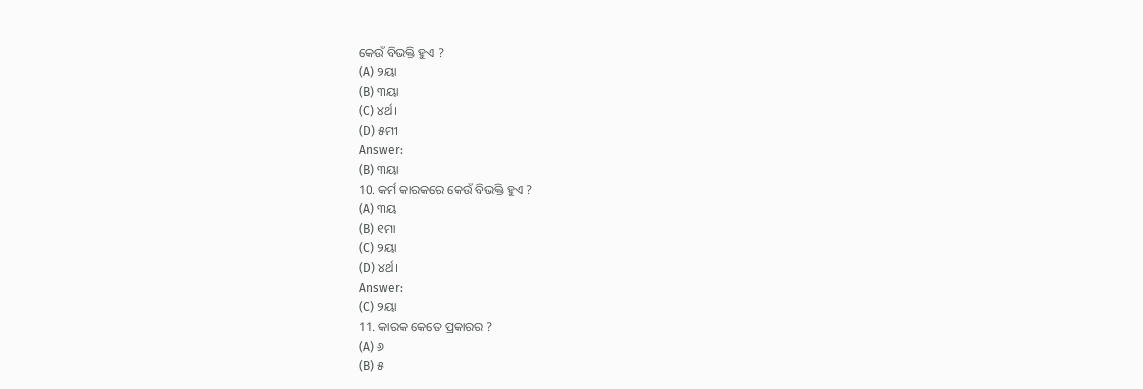କେଉଁ ବିଭକ୍ତି ହୁଏ ?
(A) ୨ୟା
(B) ୩ୟା
(C) ୪ର୍ଥ।
(D) ୫ମୀ
Answer:
(B) ୩ୟା
10. କର୍ମ କାରକରେ କେଉଁ ବିଭକ୍ତି ହୁଏ ?
(A) ୩ୟ
(B) ୧ମା
(C) ୨ୟା
(D) ୪ର୍ଥ।
Answer:
(C) ୨ୟା
11. କାରକ କେତେ ପ୍ରକାରର ?
(A) ୬
(B) ୫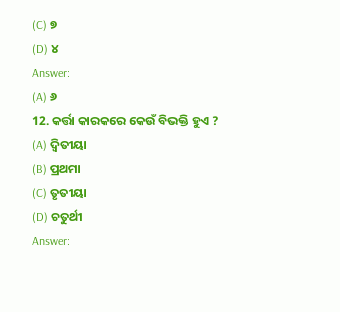(C) ୭
(D) ୪
Answer:
(A) ୬
12. କର୍ତ୍ତା କାରକରେ କେଉଁ ବିଭକ୍ତି ହୁଏ ?
(A) ଦ୍ଵିତୀୟା
(B) ପ୍ରଥମା
(C) ତୃତୀୟା
(D) ଚତୁର୍ଥୀ
Answer: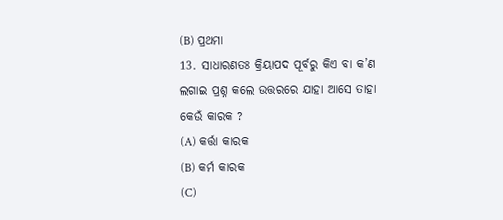(B) ପ୍ରଥମା
13. ସାଧାରଣତଃ କ୍ରିୟାପଦ ପୂର୍ବରୁ କିଏ ବା କ’ଣ ଲଗାଇ ପ୍ରଶ୍ନ କଲେ ଉତ୍ତରରେ ଯାହା ଆସେ ତାହା କେଉଁ କାରକ ?
(A) କର୍ତ୍ତା କାରକ
(B) କର୍ମ କାରକ
(C)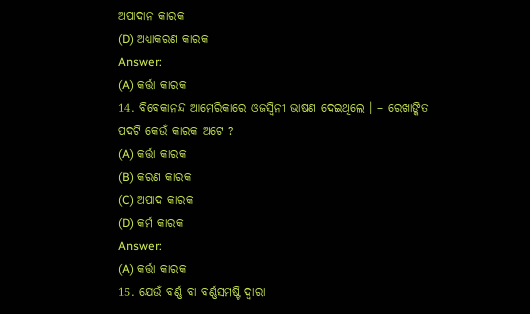ଅପାଦାନ କାରକ
(D) ଅଧ୍ୟାକରଣ କାରକ
Answer:
(A) କର୍ତ୍ତା କାରକ
14. ବିବେକାନନ୍ଦ ଆମେରିକାରେ ଓଜସ୍ବିନୀ ଭାଷଣ ଦେଇଥିଲେ । – ରେଖାଙ୍କିତ ପଦଟି କେଉଁ କାରକ ଅଟେ ?
(A) କର୍ତ୍ତା କାରକ
(B) କରଣ କାରକ
(C) ଅପାଦ କାରକ
(D) କର୍ମ କାରକ
Answer:
(A) କର୍ତ୍ତା କାରକ
15. ଯେଉଁ ବର୍ଣ୍ଣ ବା ବର୍ଣ୍ଣସମଷ୍ଟି ଦ୍ୱାରା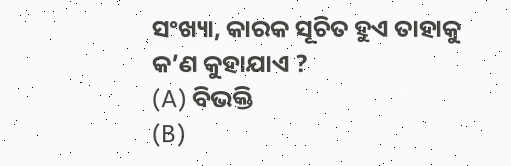ସଂଖ୍ୟା, କାରକ ସୂଚିତ ହୁଏ ତାହାକୁ କ’ଣ କୁହାଯାଏ ?
(A) ବିଭକ୍ତି
(B)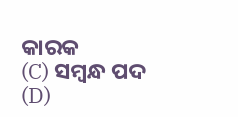କାରକ
(C) ସମ୍ବନ୍ଧ ପଦ
(D)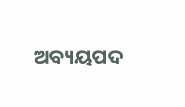ଅବ୍ୟୟପଦ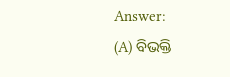Answer:
(A) ବିଭକ୍ତି